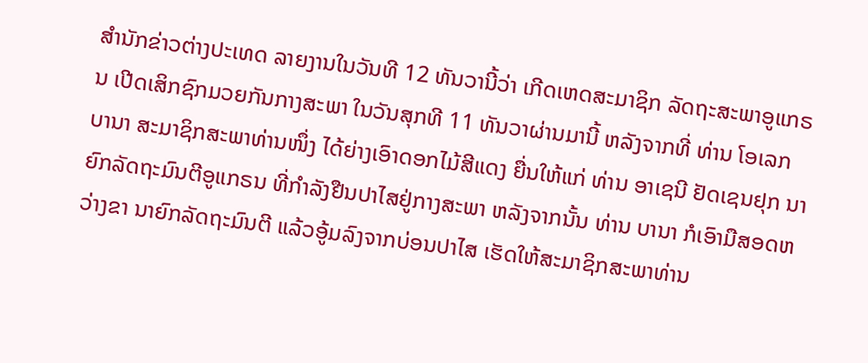ສຳນັກຂ່າວຕ່າງປະເທດ ລາຍງານໃນວັນທີ 12 ທັນວານີ້ວ່າ ເກີດເຫດສະມາຊິກ ລັດຖະສະພາອູແກຣນ ເປີດເສິກຊົກມວຍກັນກາງສະພາ ໃນວັນສຸກທີ 11 ທັນວາຜ່ານມານີ້ ຫລັງຈາກທີ່ ທ່ານ ໂອເລກ ບານາ ສະມາຊິກສະພາທ່ານໜຶ່ງ ໄດ້ຍ່າງເອົາດອກໄມ້ສີແດງ ຍື່ນໃຫ້ແກ່ ທ່ານ ອາເຊນີ ຢັດເຊນຢຸກ ນາຍົກລັດຖະມົນຕີອູແກຣນ ທີ່ກຳລັງຢືນປາໄສຢູ່ກາງສະພາ ຫລັງຈາກນັ້ນ ທ່ານ ບານາ ກໍເອົາມືສອດຫວ່າງຂາ ນາຍົກລັດຖະມົນຕີ ແລ້ວອູ້ມລົງຈາກບ່ອນປາໄສ ເຮັດໃຫ້ສະມາຊິກສະພາທ່ານ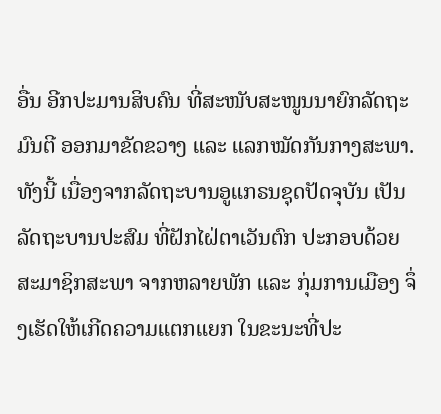ອື່ນ ອີກປະມານສິບຄົນ ທີ່ສະໜັບສະໜູນນາຍົກລັດຖະມົນຕີ ອອກມາຂັດຂວາງ ແລະ ແລກໝັດກັນກາງສະພາ.
ທັງນີ້ ເນື່ອງຈາກລັດຖະບານອູແກຣນຊຸດປັດຈຸບັນ ເປັນລັດຖະບານປະສົມ ທີ່ຝັກໄຝ່ຕາເວັນຕົກ ປະກອບດ້ວຍສະມາຊິກສະພາ ຈາກຫລາຍພັກ ແລະ ກຸ່ມການເມືອງ ຈຶ່ງເຮັດໃຫ້ເກີດຄວາມແຕກແຍກ ໃນຂະນະທີ່ປະ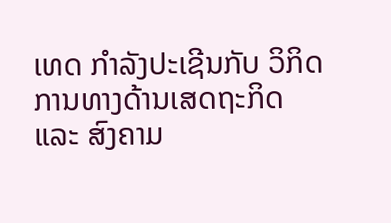ເທດ ກຳລັງປະເຊີນກັບ ວິກິດການທາງດ້ານເສດຖະກິດ ແລະ ສົງຄາມ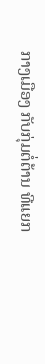ກາງເມືອງ ກັບກຸ່ມຕໍ່ຕ້ານ ທີແຍກ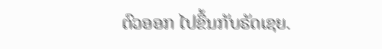ຕົວອອກ ໄປຂຶ້ນກັບຣັດເຊຍ.